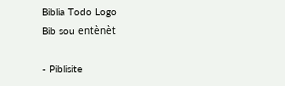Biblia Todo Logo
Bib sou entènèt

- Piblisite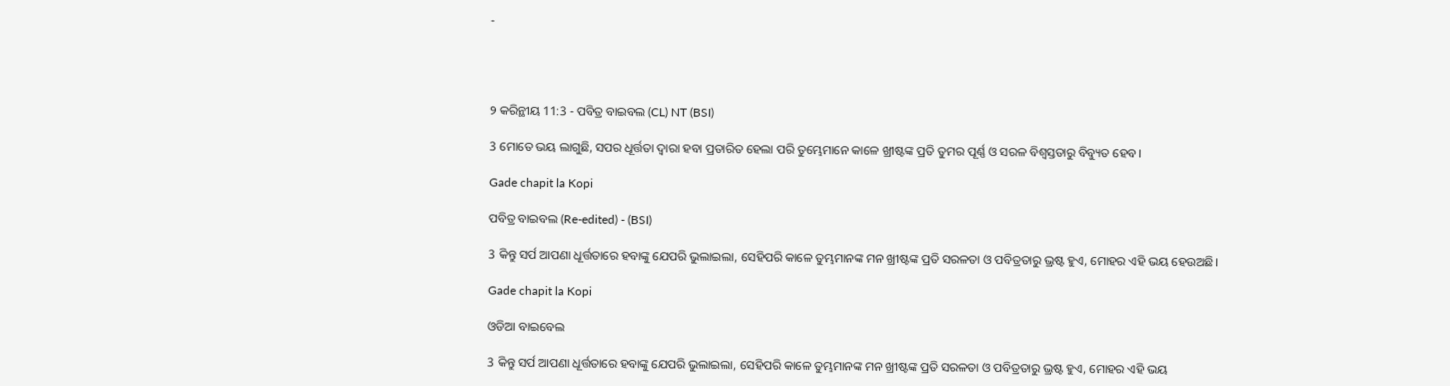-




୨ କରିନ୍ଥୀୟ 11:3 - ପବିତ୍ର ବାଇବଲ (CL) NT (BSI)

3 ମୋତେ ଭୟ ଲାଗୁଛି, ସପର ଧୂର୍ତ୍ତତା ଦ୍ୱାରା ହବା ପ୍ରତାରିତ ହେଲା ପରି ତୁମ୍ଭେମାନେ କାଳେ ଖ୍ରୀଷ୍ଟଙ୍କ ପ୍ରତି ତୁମର ପୂର୍ଣ୍ଣ ଓ ସରଳ ବିଶ୍ୱସ୍ତତାରୁ ବିବ୍ୟୁତ ହେବ।

Gade chapit la Kopi

ପବିତ୍ର ବାଇବଲ (Re-edited) - (BSI)

3 କିନ୍ତୁ ସର୍ପ ଆପଣା ଧୂର୍ତ୍ତତାରେ ହବାଙ୍କୁ ଯେପରି ଭୁଲାଇଲା, ସେହିପରି କାଳେ ତୁମ୍ଭମାନଙ୍କ ମନ ଖ୍ରୀଷ୍ଟଙ୍କ ପ୍ରତି ସରଳତା ଓ ପବିତ୍ରତାରୁ ଭ୍ରଷ୍ଟ ହୁଏ, ମୋହର ଏହି ଭୟ ହେଉଅଛି।

Gade chapit la Kopi

ଓଡିଆ ବାଇବେଲ

3 କିନ୍ତୁ ସର୍ପ ଆପଣା ଧୂର୍ତ୍ତତାରେ ହବାଙ୍କୁ ଯେପରି ଭୁଲାଇଲା, ସେହିପରି କାଳେ ତୁମ୍ଭମାନଙ୍କ ମନ ଖ୍ରୀଷ୍ଟଙ୍କ ପ୍ରତି ସରଳତା ଓ ପବିତ୍ରତାରୁ ଭ୍ରଷ୍ଟ ହୁଏ, ମୋହର ଏହି ଭୟ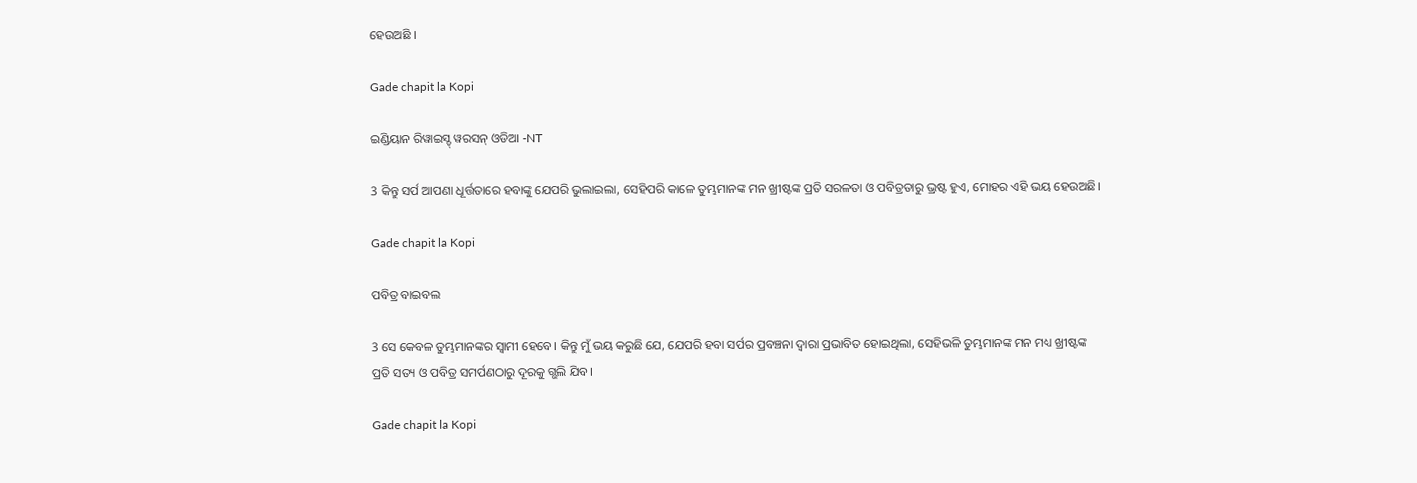ହେଉଅଛି ।

Gade chapit la Kopi

ଇଣ୍ଡିୟାନ ରିୱାଇସ୍ଡ୍ ୱରସନ୍ ଓଡିଆ -NT

3 କିନ୍ତୁ ସର୍ପ ଆପଣା ଧୂର୍ତ୍ତତାରେ ହବାଙ୍କୁ ଯେପରି ଭୁଲାଇଲା, ସେହିପରି କାଳେ ତୁମ୍ଭମାନଙ୍କ ମନ ଖ୍ରୀଷ୍ଟଙ୍କ ପ୍ରତି ସରଳତା ଓ ପବିତ୍ରତାରୁ ଭ୍ରଷ୍ଟ ହୁଏ, ମୋହର ଏହି ଭୟ ହେଉଅଛି।

Gade chapit la Kopi

ପବିତ୍ର ବାଇବଲ

3 ସେ କେବଳ ତୁମ୍ଭମାନଙ୍କର ସ୍ୱାମୀ ହେବେ। କିନ୍ତୁ ମୁଁ ଭୟ କରୁଛି ଯେ, ଯେପରି ହବା ସର୍ପର ପ୍ରବଞ୍ଚନା ଦ୍ୱାରା ପ୍ରଭାବିତ ହୋଇଥିଲା, ସେହିଭଳି ତୁମ୍ଭମାନଙ୍କ ମନ ମଧ୍ୟ ଖ୍ରୀଷ୍ଟଙ୍କ ପ୍ରତି ସତ୍ୟ ଓ ପବିତ୍ର ସମର୍ପଣଠାରୁ ଦୂରକୁ ଗ୍ଭଲି ଯିବ।

Gade chapit la Kopi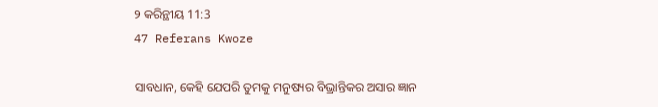୨ କରିନ୍ଥୀୟ 11:3
47 Referans Kwoze

ସାବଧାନ, କେହି ଯେପରି ତୁମକୁ ମନୁଷ୍ୟର ବିଭ୍ରାନ୍ତିକର ଅସାର ଜ୍ଞାନ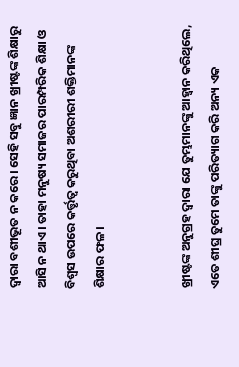ଦ୍ୱାରା ବଶୀଭୂତ ନ କରେ। ସେହି ସବୁ ଜ୍ଞାନ ଖ୍ରୀଷ୍ଟଙ୍କ ଶିକ୍ଷାରୁ ଆସି ନ ଥାଏ। ତାହା ମନୁଷ୍ୟ ସମାଜର ପାରମ୍ପରିକ ଶିକ୍ଷା ଓ ବିଶ୍ୱସ ଉପରେ କର୍ତ୍ତୃତ୍ୱ କରୁଥିବା ଅଶରୀରୀ ଶକ୍ତିମାନଙ୍କ ଶିକ୍ଷାର ଫଳ।


ଖ୍ରୀଷ୍ଟଙ୍କ ଅନୁଗ୍ରହ ଦ୍ୱାରା ଯେ ତୁମ୍ଭମାନଙ୍କୁ ଆହ୍ୱାନ କରିଥିଲେ, ଏତେ ଶୀଘ୍ର ତୁମେ ତାଙ୍କୁ ପରିତ୍ୟାଗ କରି ଅନ୍ୟ ଏକ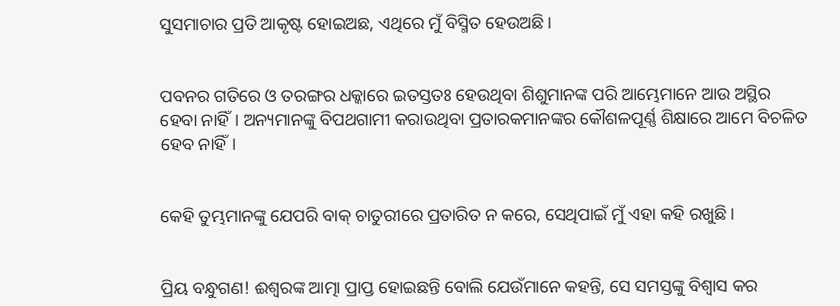ସୁସମାଚାର ପ୍ରତି ଆକୃଷ୍ଟ ହୋଇଅଛ, ଏଥିରେ ମୁଁ ବିସ୍ମିତ ହେଉଅଛି।


ପବନର ଗତିରେ ଓ ତରଙ୍ଗର ଧକ୍କାରେ ଇତସ୍ତତଃ ହେଉଥିବା ଶିଶୁମାନଙ୍କ ପରି ଆମ୍ଭେମାନେ ଆଉ ଅସ୍ଥିର ହେବା ନାହିଁ। ଅନ୍ୟମାନଙ୍କୁ ବିପଥଗାମୀ କରାଉଥିବା ପ୍ରତାରକମାନଙ୍କର କୌଶଳପୂର୍ଣ୍ଣ ଶିକ୍ଷାରେ ଆମେ ବିଚଳିତ ହେବ ନାହିଁ।


କେହି ତୁମ୍ଭମାନଙ୍କୁ ଯେପରି ବାକ୍ ଚାତୁରୀରେ ପ୍ରତାରିତ ନ କରେ, ସେଥିପାଇଁ ମୁଁ ଏହା କହି ରଖୁଛି।


ପ୍ରିୟ ବନ୍ଧୁଗଣ! ଈଶ୍ୱରଙ୍କ ଆତ୍ମା ପ୍ରାପ୍ତ ହୋଇଛନ୍ତି ବୋଲି ଯେଉଁମାନେ କହନ୍ତି, ସେ ସମସ୍ତଙ୍କୁ ବିଶ୍ୱାସ କର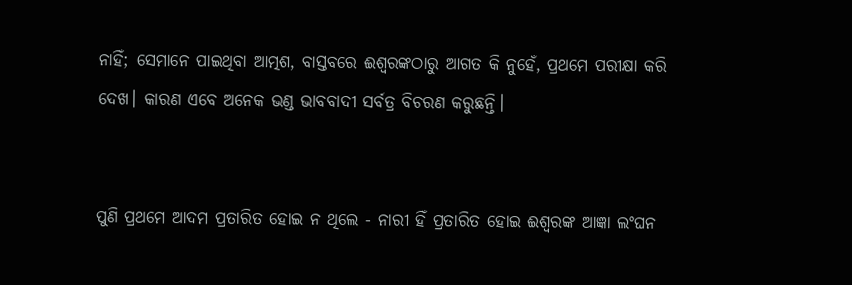ନାହିଁ; ସେମାନେ ପାଇଥିବା ଆତ୍ମଶ, ବାସ୍ତବରେ ଈଶ୍ୱରଙ୍କଠାରୁ ଆଗତ କି ନୁହେଁ, ପ୍ରଥମେ ପରୀକ୍ଷା କରି ଦେଖ। କାରଣ ଏବେ ଅନେକ ଭଣ୍ଡ ଭାବବାଦୀ ସର୍ବତ୍ର ବିଚରଣ କରୁଛନ୍ତି।


ପୁଣି ପ୍ରଥମେ ଆଦମ ପ୍ରତାରିତ ହୋଇ ନ ଥିଲେ - ନାରୀ ହିଁ ପ୍ରତାରିତ ହୋଇ ଈଶ୍ୱରଙ୍କ ଆଜ୍ଞା ଲଂଘନ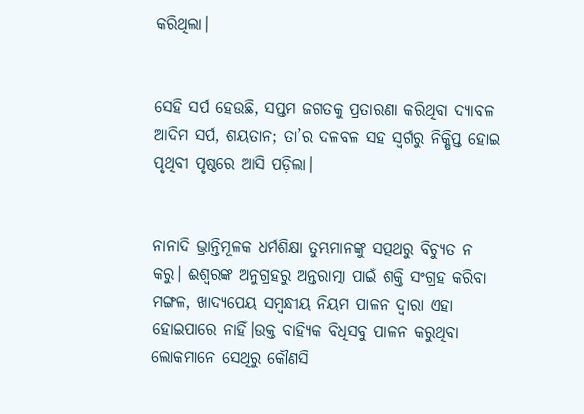କରିଥିଲା।


ସେହି ସର୍ପ ହେଉଛି, ସପ୍ତମ ଜଗତକୁ ପ୍ରତାରଣା କରିଥିବା ଦ୍ୟାବଳ ଆଦିମ ସର୍ପ, ଶୟତାନ; ତା’ର ଦଳବଳ ସହ ସ୍ୱର୍ଗରୁ ନିକ୍ଷିପ୍ତ ହୋଇ ପୃଥିବୀ ପୃଷ୍ଠରେ ଆସି ପଡ଼ିଲା।


ନାନାଦି ଭ୍ରାନ୍ତିମୂଳକ ଧର୍ମଶିକ୍ଷା ତୁମ୍ଭମାନଙ୍କୁ ସତ୍ପଥରୁ ବିଚ୍ୟୁତ ନ କରୁ। ଈଶ୍ୱରଙ୍କ ଅନୁଗ୍ରହରୁ ଅନ୍ତରାତ୍ମା ପାଇଁ ଶକ୍ତି ସଂଗ୍ରହ କରିବା ମଙ୍ଗଳ, ଖାଦ୍ୟପେୟ ସମ୍ବନ୍ଧୀୟ ନିୟମ ପାଳନ ଦ୍ୱାରା ଏହା ହୋଇପାରେ ନାହିଁ।ଉକ୍ତ ବାହ୍ୟିକ ବିଧିସବୁ ପାଳନ କରୁଥିବା ଲୋକମାନେ ସେଥିରୁ କୌଣସି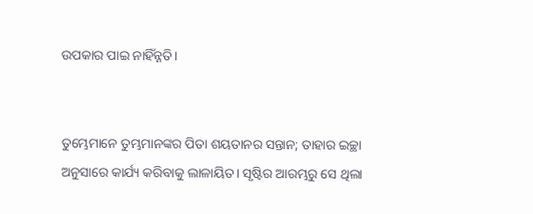ଉପକାର ପାଇ ନାହିଁନ୍ନତି।


ତୁମ୍ଭେମାନେ ତୁମ୍ଭମାନଙ୍କର ପିତା ଶୟତାନର ସନ୍ତାନ; ତାହାର ଇଚ୍ଛା ଅନୁସାରେ କାର୍ଯ୍ୟ କରିବାକୁ ଲାଳାୟିତ। ସୃଷ୍ଟିର ଆରମ୍ଭରୁ ସେ ଥିଲା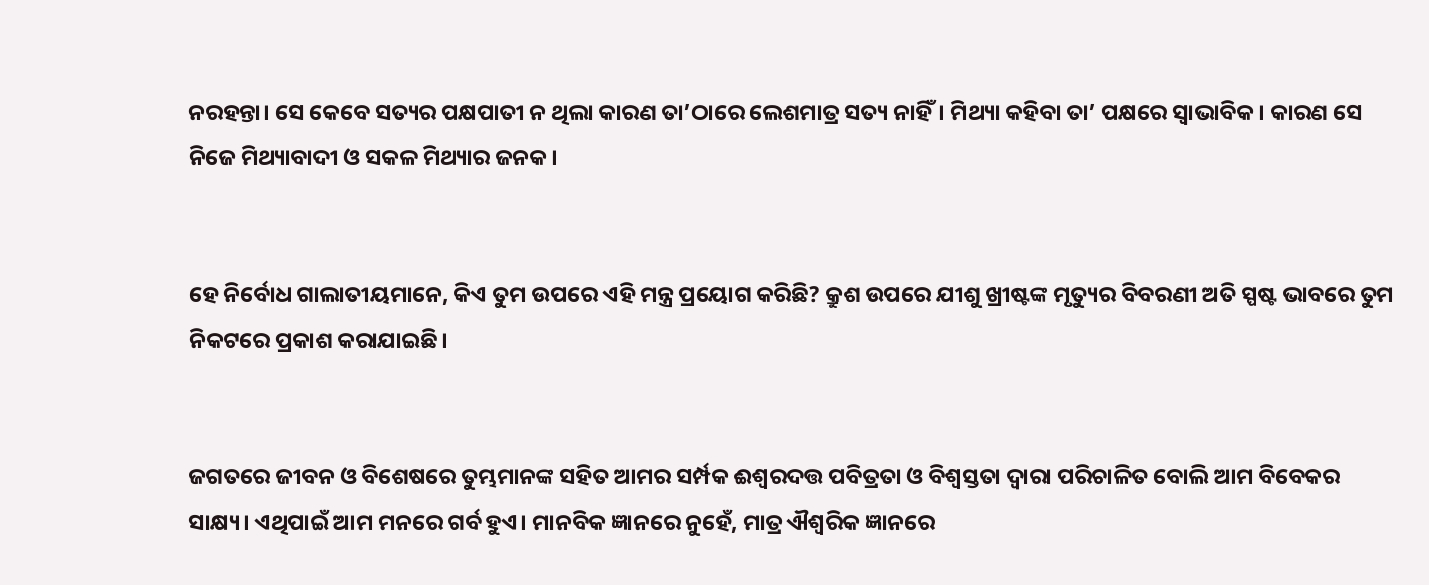ନରହନ୍ତା। ସେ କେବେ ସତ୍ୟର ପକ୍ଷପାତୀ ନ ଥିଲା କାରଣ ତା’ଠାରେ ଲେଶମାତ୍ର ସତ୍ୟ ନାହିଁ। ମିଥ୍ୟା କହିବା ତା’ ପକ୍ଷରେ ସ୍ୱାଭାବିକ। କାରଣ ସେ ନିଜେ ମିଥ୍ୟାବାଦୀ ଓ ସକଳ ମିଥ୍ୟାର ଜନକ।


ହେ ନିର୍ବୋଧ ଗାଲାତୀୟମାନେ, କିଏ ତୁମ ଉପରେ ଏହି ମନ୍ତ୍ର ପ୍ରୟୋଗ କରିଛି? କ୍ରୁଶ ଉପରେ ଯୀଶୁ ଖ୍ରୀଷ୍ଟଙ୍କ ମୃତ୍ୟୁର ବିବରଣୀ ଅତି ସ୍ପଷ୍ଟ ଭାବରେ ତୁମ ନିକଟରେ ପ୍ରକାଶ କରାଯାଇଛି।


ଜଗତରେ ଜୀବନ ଓ ବିଶେଷରେ ତୁମ୍ଭମାନଙ୍କ ସହିତ ଆମର ସର୍ମ୍ପକ ଈଶ୍ୱରଦତ୍ତ ପବିତ୍ରତା ଓ ବିଶ୍ବସ୍ତତା ଦ୍ୱାରା ପରିଚାଳିତ ବୋଲି ଆମ ବିବେକର ସାକ୍ଷ୍ୟ। ଏଥିପାଇଁ ଆମ ମନରେ ଗର୍ବ ହୁଏ। ମାନବିକ ଜ୍ଞାନରେ ନୁହେଁ, ମାତ୍ର ଐଶ୍ୱରିକ ଜ୍ଞାନରେ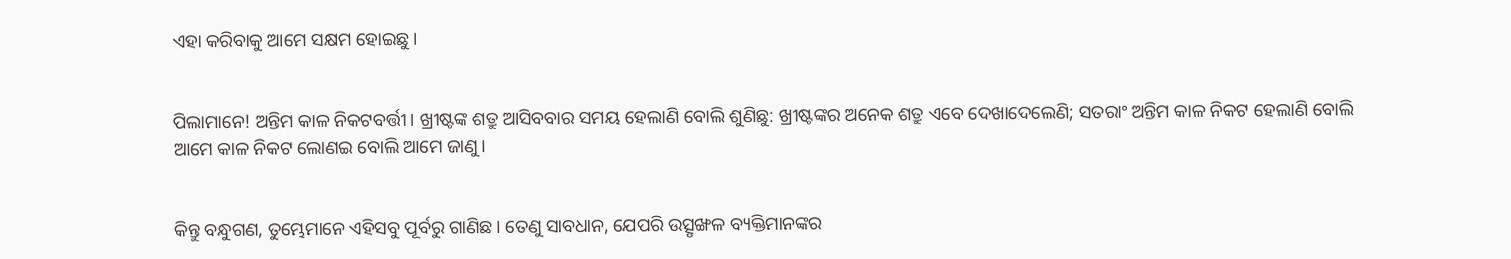ଏହା କରିବାକୁ ଆମେ ସକ୍ଷମ ହୋଇଛୁ।


ପିଲାମାନେ! ଅନ୍ତିମ କାଳ ନିକଟବର୍ତ୍ତୀ। ଖ୍ରୀଷ୍ଟଙ୍କ ଶତ୍ରୁ ଆସିବବାର ସମୟ ହେଲାଣି ବୋଲି ଶୁଣିଛୁ: ଖ୍ରୀଷ୍ଟଙ୍କର ଅନେକ ଶତ୍ରୁ ଏବେ ଦେଖାଦେଲେଣି; ସତରାଂ ଅନ୍ତିମ କାଳ ନିକଟ ହେଲାଣି ବୋଲି ଆମେ କାଳ ନିକଟ ଲୋଣଇ ବୋଲି ଆମେ ଜାଣୁ।


କିନ୍ତୁ ବନ୍ଧୁଗଣ, ତୁମ୍ଭେମାନେ ଏହିସବୁ ପୂର୍ବରୁ ଗାଣିଛ। ତେଣୁ ସାବଧାନ, ଯେପରି ଉତ୍ସୃଙ୍ଖଳ ବ୍ୟକ୍ତିମାନଙ୍କର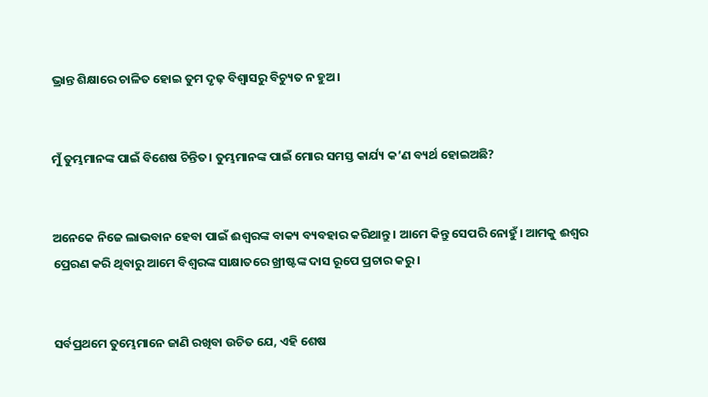ଭ୍ରାନ୍ତ ଶିକ୍ଷାରେ ଚାଳିତ ହୋଇ ତୁମ ଦୃଢ଼ ବିଶ୍ୱାସରୁ ବିଚ୍ୟୁତ ନ ହୁଅ।


ମୁଁ ତୁମ୍ଭମାନଙ୍କ ପାଇଁ ବିଶେଷ ଚିନ୍ତିତ। ତୁମ୍ଭମାନଙ୍କ ପାଇଁ ମୋର ସମସ୍ତ କାର୍ଯ୍ୟ କ’ଣ ବ୍ୟର୍ଥ ହୋଇଅଛି?


ଅନେକେ ନିଜେ ଲାଭବାନ ହେବା ପାଇଁ ଈଶ୍ୱରଙ୍କ ବାକ୍ୟ ବ୍ୟବହାର କରିଥାନ୍ତୁ। ଆମେ କିନ୍ତୁ ସେପରି ନୋହୁଁ। ଆମକୁ ଈଶ୍ୱର ପ୍ରେରଣ କରି ଥିବାରୁ ଆମେ ବିଶ୍ୱରଙ୍କ ସାକ୍ଷାତରେ ଖ୍ରୀଷ୍ଟଙ୍କ ଦାସ ରୂପେ ପ୍ରଚାର କରୁ।


ସର୍ବପ୍ରଥମେ ତୁମ୍ଭେମାନେ ଜାଣି ରଖିବା ଉଚିତ ଯେ, ଏହି ଶେଷ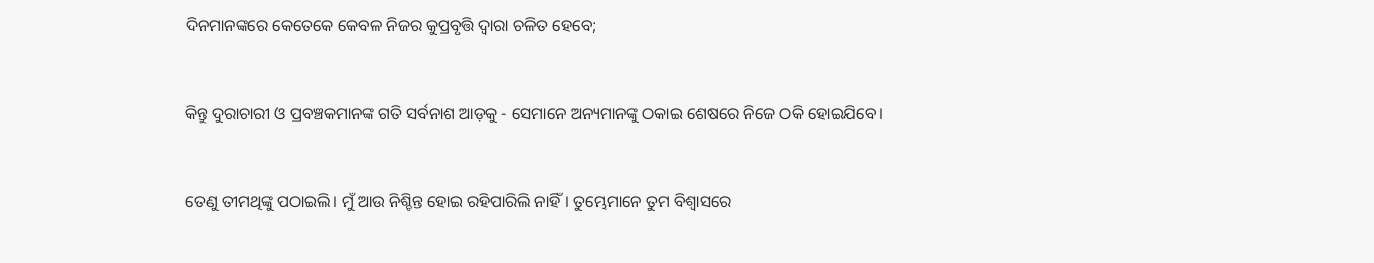ଦିନମାନଙ୍କରେ କେତେକେ କେବଳ ନିଜର କୁପ୍ରବୃତ୍ତି ଦ୍ୱାରା ଚଳିତ ହେବେ;


କିନ୍ତୁ ଦୁରାଚାରୀ ଓ ପ୍ରବଞ୍ଚକମାନଙ୍କ ଗତି ସର୍ବନାଶ ଆଡ଼କୁ - ସେମାନେ ଅନ୍ୟମାନଙ୍କୁ ଠକାଇ ଶେଷରେ ନିଜେ ଠକି ହୋଇଯିବେ।


ତେଣୁ ତୀମଥିଙ୍କୁ ପଠାଇଲି। ମୁଁ ଆଉ ନିଶ୍ଚିନ୍ତ ହୋଇ ରହିପାରିଲି ନାହିଁ। ତୁମ୍ଭେମାନେ ତୁମ ବିଶ୍ୱାସରେ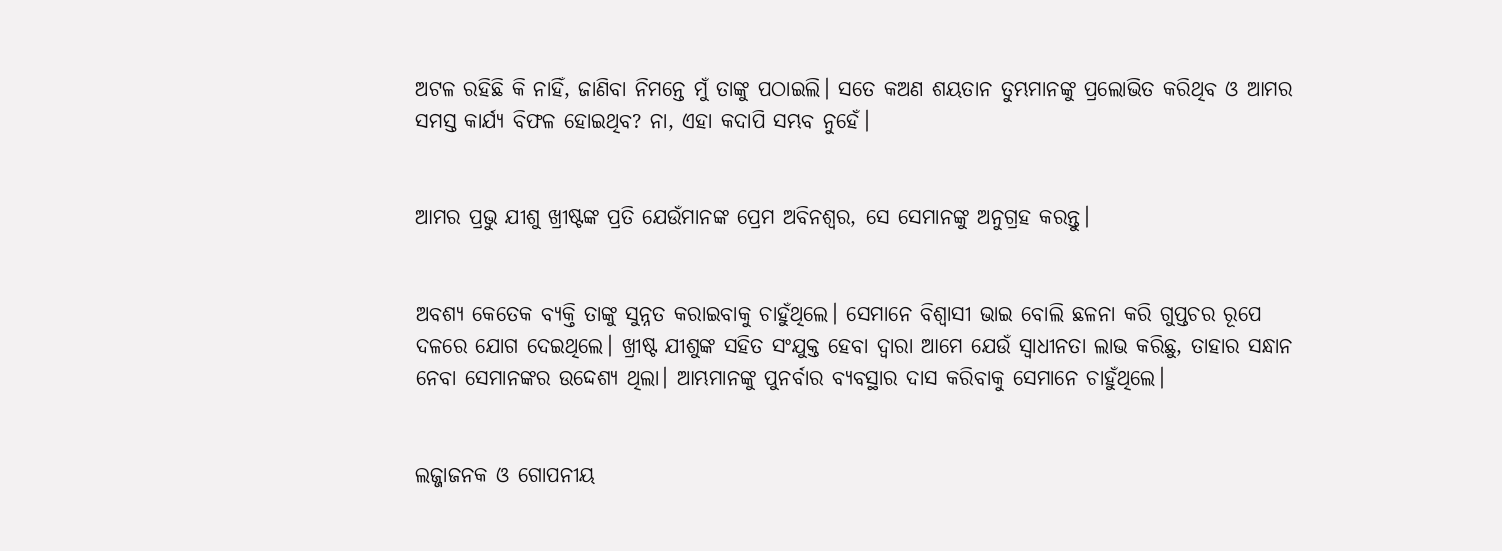ଅଟଳ ରହିଛି କି ନାହିଁ, ଜାଣିବା ନିମନ୍ତେ ମୁଁ ତାଙ୍କୁ ପଠାଇଲି। ସତେ କଅଣ ଶୟତାନ ତୁମ୍ଭମାନଙ୍କୁ ପ୍ରଲୋଭିତ କରିଥିବ ଓ ଆମର ସମସ୍ତ କାର୍ଯ୍ୟ ବିଫଳ ହୋଇଥିବ? ନା, ଏହା କଦାପି ସମ୍ଭବ ନୁହେଁ।


ଆମର ପ୍ରଭୁ ଯୀଶୁ ଖ୍ରୀଷ୍ଟଙ୍କ ପ୍ରତି ଯେଉଁମାନଙ୍କ ପ୍ରେମ ଅବିନଶ୍ୱର, ସେ ସେମାନଙ୍କୁ ଅନୁଗ୍ରହ କରନ୍ତୁ।


ଅବଶ୍ୟ କେତେକ ବ୍ୟକ୍ତି ତାଙ୍କୁ ସୁନ୍ନତ କରାଇବାକୁ ଚାହୁଁଥିଲେ। ସେମାନେ ବିଶ୍ୱାସୀ ଭାଇ ବୋଲି ଛଳନା କରି ଗୁପ୍ତଚର ରୂପେ ଦଳରେ ଯୋଗ ଦେଇଥିଲେ। ଖ୍ରୀଷ୍ଟ ଯୀଶୁଙ୍କ ସହିତ ସଂଯୁକ୍ତ ହେବା ଦ୍ୱାରା ଆମେ ଯେଉଁ ସ୍ୱାଧୀନତା ଲାଭ କରିଛୁ, ତାହାର ସନ୍ଧାନ ନେବା ସେମାନଙ୍କର ଉଦ୍ଦେଶ୍ୟ ଥିଲା। ଆମ୍ଭମାନଙ୍କୁ ପୁନର୍ବାର ବ୍ୟବସ୍ଥାର ଦାସ କରିବାକୁ ସେମାନେ ଚାହୁଁଥିଲେ।


ଲଜ୍ଜାଜନକ ଓ ଗୋପନୀୟ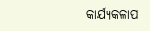କାର୍ଯ୍ୟକଳାପ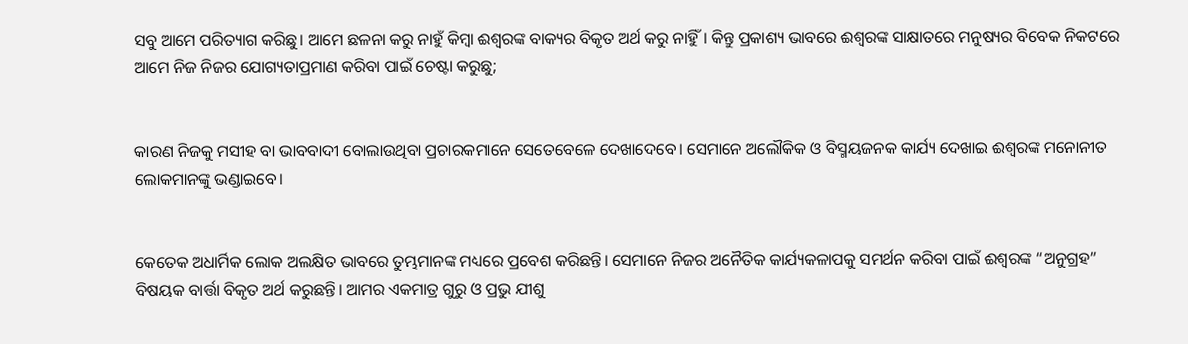ସବୁ ଆମେ ପରିତ୍ୟାଗ କରିଛୁ। ଆମେ ଛଳନା କରୁ ନାହୁଁ କିମ୍ବା ଈଶ୍ୱରଙ୍କ ବାକ୍ୟର ବିକୃତ ଅର୍ଥ କରୁ ନାହିୁଁ। କିନ୍ତୁ ପ୍ରକାଶ୍ୟ ଭାବରେ ଈଶ୍ୱରଙ୍କ ସାକ୍ଷାତରେ ମନୁଷ୍ୟର ବିବେକ ନିକଟରେ ଆମେ ନିଜ ନିଜର ଯୋଗ୍ୟତାପ୍ରମାଣ କରିବା ପାଇଁ ଚେଷ୍ଟା କରୁଛୁ;


କାରଣ ନିଜକୁ ମସୀହ ବା ଭାବବାଦୀ ବୋଲାଉଥିବା ପ୍ରଚାରକମାନେ ସେତେବେଳେ ଦେଖାଦେବେ। ସେମାନେ ଅଲୌକିକ ଓ ବିସ୍ମୟଜନକ କାର୍ଯ୍ୟ ଦେଖାଇ ଈଶ୍ୱରଙ୍କ ମନୋନୀତ ଲୋକମାନଙ୍କୁ ଭଣ୍ଡାଇବେ।


କେତେକ ଅଧାର୍ମିକ ଲୋକ ଅଲକ୍ଷିତ ଭାବରେ ତୁମ୍ଭମାନଙ୍କ ମଧ୍ୟରେ ପ୍ରବେଶ କରିଛନ୍ତି। ସେମାନେ ନିଜର ଅନୈତିକ କାର୍ଯ୍ୟକଳାପକୁ ସମର୍ଥନ କରିବା ପାଇଁ ଈଶ୍ୱରଙ୍କ “ଅନୁଗ୍ରହ” ବିଷୟକ ବାର୍ତ୍ତା ବିକୃତ ଅର୍ଥ କରୁଛନ୍ତି। ଆମର ଏକମାତ୍ର ଗୁରୁ ଓ ପ୍ରଭୁ ଯୀଶୁ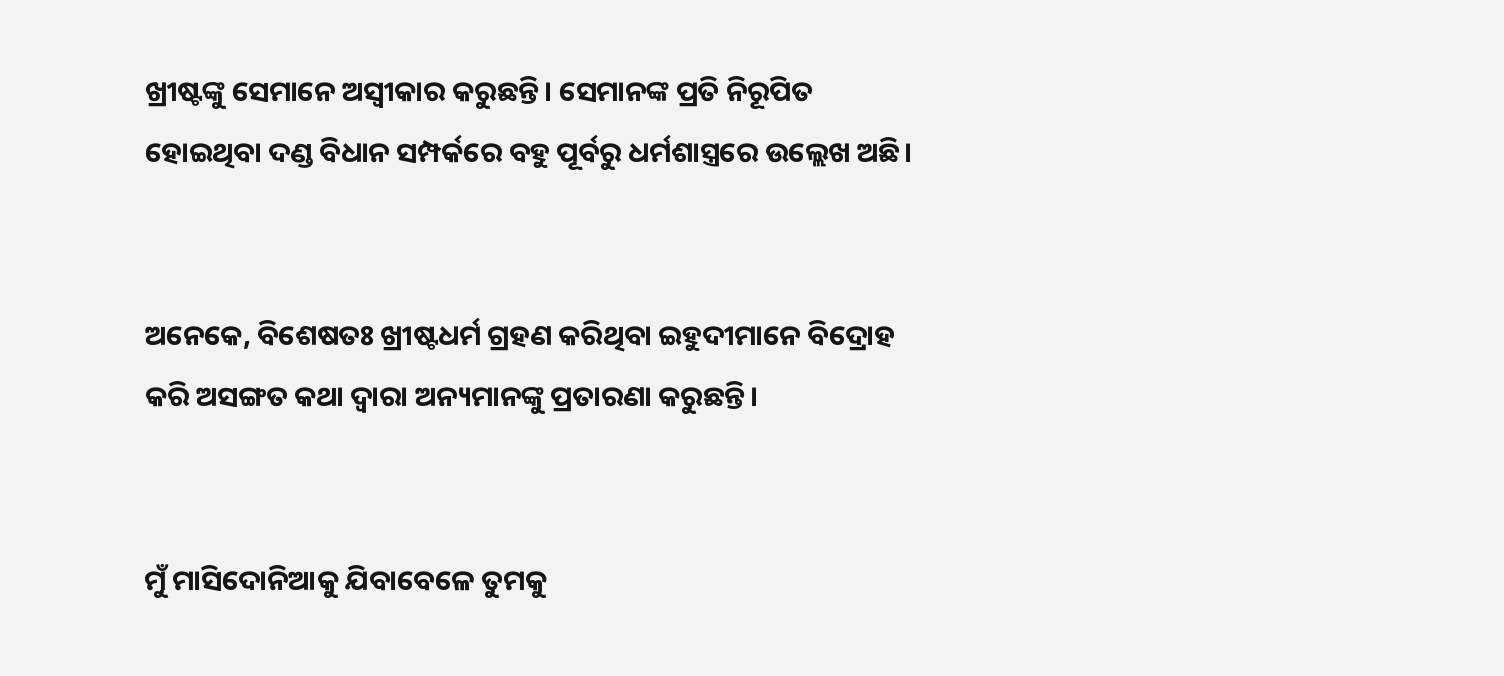ଖ୍ରୀଷ୍ଟଙ୍କୁ ସେମାନେ ଅସ୍ୱୀକାର କରୁଛନ୍ତି। ସେମାନଙ୍କ ପ୍ରତି ନିରୂପିତ ହୋଇଥିବା ଦଣ୍ଡ ବିଧାନ ସମ୍ପର୍କରେ ବହୁ ପୂର୍ବରୁ ଧର୍ମଶାସ୍ତ୍ରରେ ଉଲ୍ଲେଖ ଅଛି।


ଅନେକେ, ବିଶେଷତଃ ଖ୍ରୀଷ୍ଟଧର୍ମ ଗ୍ରହଣ କରିଥିବା ଇହୁଦୀମାନେ ବିଦ୍ରୋହ କରି ଅସଙ୍ଗତ କଥା ଦ୍ୱାରା ଅନ୍ୟମାନଙ୍କୁ ପ୍ରତାରଣା କରୁଛନ୍ତି।


ମୁଁ ମାସିଦୋନିଆକୁ ଯିବାବେଳେ ତୁମକୁ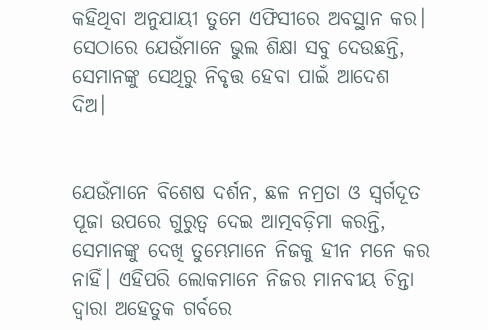କହିଥିବା ଅନୁଯାୟୀ ତୁମେ ଏଫିସୀରେ ଅବସ୍ଥାନ କର। ସେଠାରେ ଯେଉଁମାନେ ଭୁଲ ଶିକ୍ଷା ସବୁ ଦେଉଛନ୍ତି, ସେମାନଙ୍କୁ ସେଥିରୁ ନିବୃତ୍ତ ହେବା ପାଇଁ ଆଦେଶ ଦିଅ।


ଯେଉଁମାନେ ବିଶେଷ ଦର୍ଶନ, ଛଳ ନମ୍ରତା ଓ ସ୍ୱର୍ଗଦୂତ ପୂଜା ଉପରେ ଗୁରୁତ୍ୱ ଦେଇ ଆତ୍ମବଡ଼ିମା କରନ୍ତି, ସେମାନଙ୍କୁ ଦେଖି ତୁମ୍ଭେମାନେ ନିଜକୁ ହୀନ ମନେ କର ନାହିଁ। ଏହିପରି ଲୋକମାନେ ନିଜର ମାନବୀୟ ଚିନ୍ତା ଦ୍ୱାରା ଅହେତୁକ ଗର୍ବରେ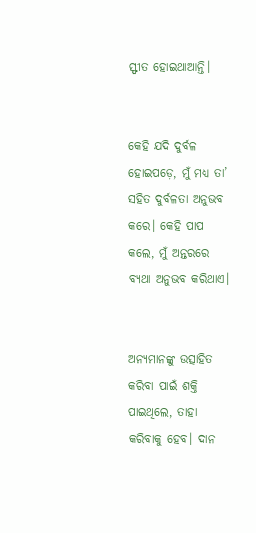ସ୍ଫୀତ ହୋଇଥାଆନ୍ତି।


କେହି ଯଦି ଦୁର୍ବଳ ହୋଇପଡ଼େ, ମୁଁ ମଧ୍ୟ ତା’ ସହିତ ଦୁର୍ବଳତା ଅନୁଭବ କରେ। କେହି ପାପ କଲେ, ମୁଁ ଅନ୍ତରରେ ବ୍ୟଥା ଅନୁଭବ କରିଥାଏ।


ଅନ୍ୟମାନଙ୍କୁ ଉତ୍ସାହିତ କରିବା ପାଇଁ ଶକ୍ତି ପାଇଥିଲେ, ତାହା କରିବାକୁ ହେବ। ଦାନ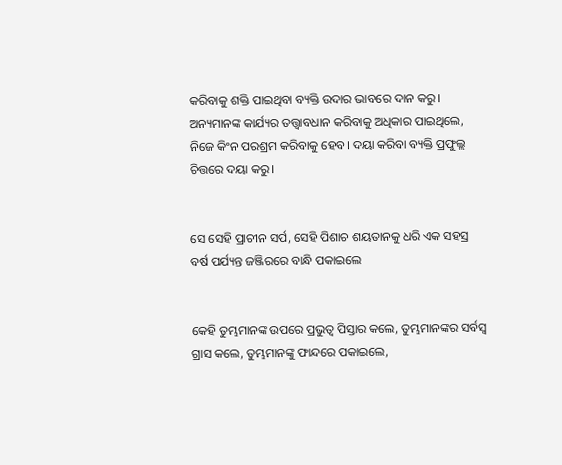କରିବାକୁ ଶକ୍ତି ପାଇଥିବା ବ୍ୟକ୍ତି ଉଦାର ଭାବରେ ଦାନ କରୁ। ଅନ୍ୟମାନଙ୍କ କାର୍ଯ୍ୟର ତତ୍ତ୍ୱାବଧାନ କରିବାକୁ ଅଧିକାର ପାଇଥିଲେ, ନିଜେ କିଂନ ପରଶ୍ରମ କରିବାକୁ ହେବ। ଦୟା କରିବା ବ୍ୟକ୍ତି ପ୍ରଫୁଲ୍ଲ ଚିତ୍ତରେ ଦୟା କରୁ।


ସେ ସେହି ପ୍ରାଚୀନ ସର୍ପ, ସେହି ପିଶାଚ ଶୟତାନକୁ ଧରି ଏକ ସହସ୍ର ବର୍ଷ ପର୍ଯ୍ୟନ୍ତ ଜଞ୍ଜିରରେ ବାନ୍ଧି ପକାଇଲେ


କେହି ତୁମ୍ଭମାନଙ୍କ ଉପରେ ପ୍ରଭୁତ୍ୱ ପିସ୍ତାର କଲେ, ତୁମ୍ଭମାନଙ୍କର ସର୍ବସ୍ୱ ଗ୍ରାସ କଲେ, ତୁମ୍ଭମାନଙ୍କୁ ଫାନ୍ଦରେ ପକାଇଲେ,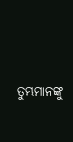ତୁମ୍ଭମାନଙ୍କୁ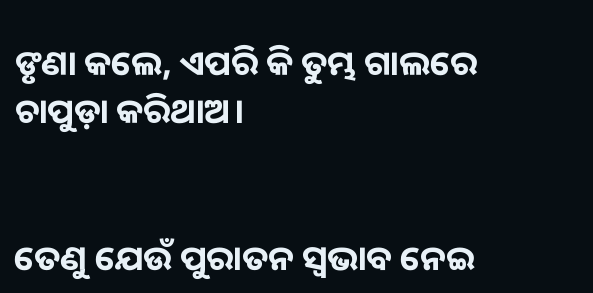ଙୃଣା କଲେ, ଏପରି କି ତୁମ୍ଭ ଗାଲରେ ଚାପୁଡ଼ା କରିଥାଅ।


ତେଣୁ ଯେଉଁ ପୁରାତନ ସ୍ୱଭାବ ନେଇ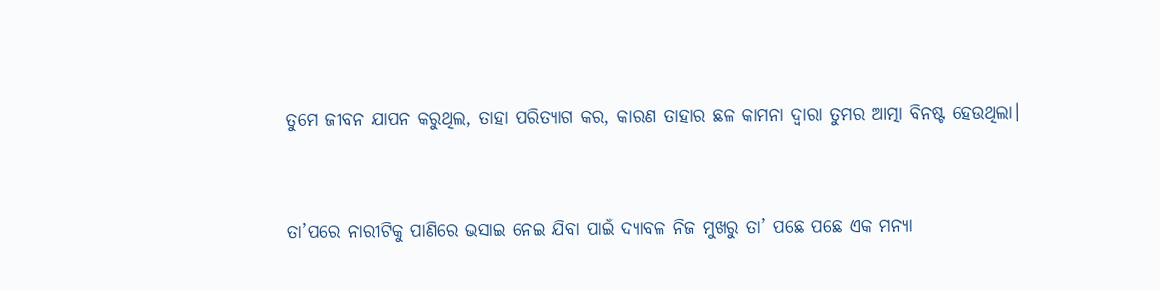ତୁମେ ଜୀବନ ଯାପନ କରୁଥିଲ, ତାହା ପରିତ୍ୟାଗ କର, କାରଣ ତାହାର ଛଳ କାମନା ଦ୍ୱାରା ତୁମର ଆତ୍ମା ବିନଷ୍ଟ ହେଉଥିଲା।


ତା’ପରେ ନାରୀଟିକୁ ପାଣିରେ ଭସାଇ ନେଇ ଯିବା ପାଇଁ ଦ୍ୟାବଳ ନିଜ ମୁଖରୁ ତା’ ପଛେ ପଛେ ଏକ ମନ୍ୟା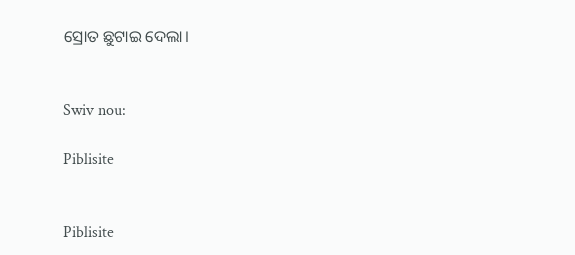ସ୍ରୋତ ଛୁଟାଇ ଦେଲା।


Swiv nou:

Piblisite


Piblisite